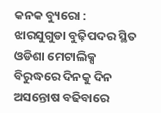କନକ ବ୍ୟୁରୋ : ଝାରସୁଗୁଡା ବୁଢ଼ିପଦର ସ୍ଥିତ ଓଡିଶା ମେଟାଲିକ୍ସ ବିରୁଦ୍ଧରେ ଦିନକୁ ଦିନ ଅସନ୍ତୋଷ ବଢିବାରେ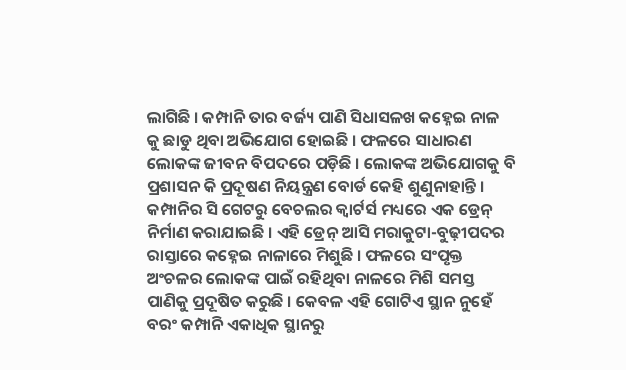ଲାଗିଛି । କମ୍ପାନି ତାର ବର୍ଜ୍ୟ ପାଣି ସିଧାସଳଖ କହ୍ନେଇ ନାଳ କୁ ଛାଡୁ ଥିବା ଅଭିଯୋଗ ହୋଇଛି । ଫଳରେ ସାଧାରଣ ଲୋକଙ୍କ ଜୀବନ ବିପଦରେ ପଡ଼ିଛି । ଲୋକଙ୍କ ଅଭିଯୋଗକୁ ବି ପ୍ରଶାସନ କି ପ୍ରଦୂଷଣ ନିୟନ୍ତ୍ରଣ ବୋର୍ଡ କେହି ଶୁଣୁନାହାନ୍ତି । କମ୍ପାନିର ସି ଗେଟରୁ ବେଚଲର କ୍ୱାର୍ଟର୍ସ ମଧ୍ୟରେ ଏକ ଡ୍ରେନ୍ ନିର୍ମାଣ କରାଯାଇଛି । ଏହି ଡ୍ରେନ୍ ଆସି ମରାକୁଟା-ବୁଢ଼ୀପଦର ରାସ୍ତାରେ କହ୍ନେଇ ନାଳାରେ ମିଶୁଛି । ଫଳରେ ସଂପୃକ୍ତ ଅଂଚଳର ଲୋକଙ୍କ ପାଇଁ ରହିଥିବା ନାଳରେ ମିଶି ସମସ୍ତ ପାଣିକୁ ପ୍ରଦୂଷିତ କରୁଛି । କେବଳ ଏହି ଗୋଟିଏ ସ୍ଥାନ ନୁହେଁ ବରଂ କମ୍ପାନି ଏକାଧିକ ସ୍ଥାନରୁ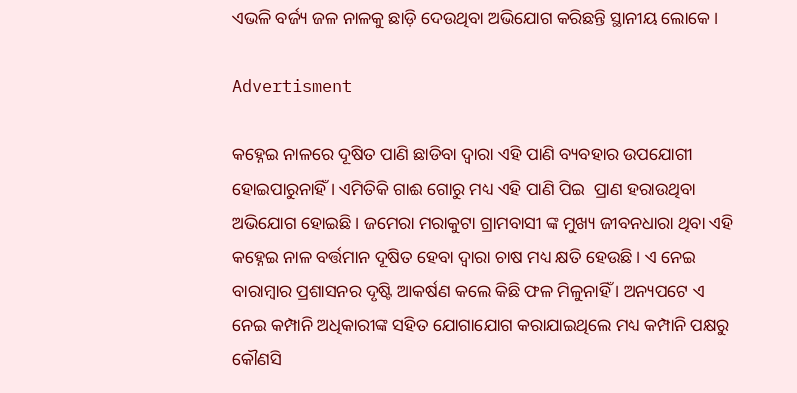ଏଭଳି ବର୍ଜ୍ୟ ଜଳ ନାଳକୁ ଛାଡ଼ି ଦେଉଥିବା ଅଭିଯୋଗ କରିଛନ୍ତି ସ୍ଥାନୀୟ ଲୋକେ ।

Advertisment

କହ୍ନେଇ ନାଳରେ ଦୂଷିତ ପାଣି ଛାଡିବା ଦ୍ୱାରା ଏହି ପାଣି ବ୍ୟବହାର ଉପଯୋଗୀ ହୋଇପାରୁନାହିଁ । ଏମିତିକି ଗାଈ ଗୋରୁ ମଧ୍ୟ ଏହି ପାଣି ପିଇ  ପ୍ରାଣ ହରାଉଥିବା ଅଭିଯୋଗ ହୋଇଛି । ଜମେରା ମରାକୁଟା ଗ୍ରାମବାସୀ ଙ୍କ ମୁଖ୍ୟ ଜୀବନଧାରା ଥିବା ଏହି କହ୍ନେଇ ନାଳ ବର୍ତ୍ତମାନ ଦୂଷିତ ହେବା ଦ୍ୱାରା ଚାଷ ମଧ୍ୟ କ୍ଷତି ହେଉଛି । ଏ ନେଇ ବାରାମ୍ବାର ପ୍ରଶାସନର ଦୃଷ୍ଟି ଆକର୍ଷଣ କଲେ କିଛି ଫଳ ମିଳୁନାହିଁ । ଅନ୍ୟପଟେ ଏ ନେଇ କମ୍ପାନି ଅଧିକାରୀଙ୍କ ସହିତ ଯୋଗାଯୋଗ କରାଯାଇଥିଲେ ମଧ୍ୟ କମ୍ପାନି ପକ୍ଷରୁ କୌଣସି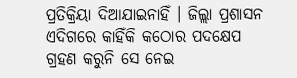ପ୍ରତିକ୍ରିୟା ଦିଆଯାଇନାହିଁ । ଜିଲ୍ଲା ପ୍ରଶାସନ ଏଦିଗରେ କାହିଁକି କଠୋର ପଦକ୍ଷେପ ଗ୍ରହଣ କରୁନି ସେ ନେଇ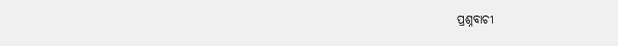ପ୍ରଶ୍ନବାଚୀ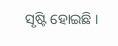ସୃଷ୍ଟି ହୋଇଛି ।